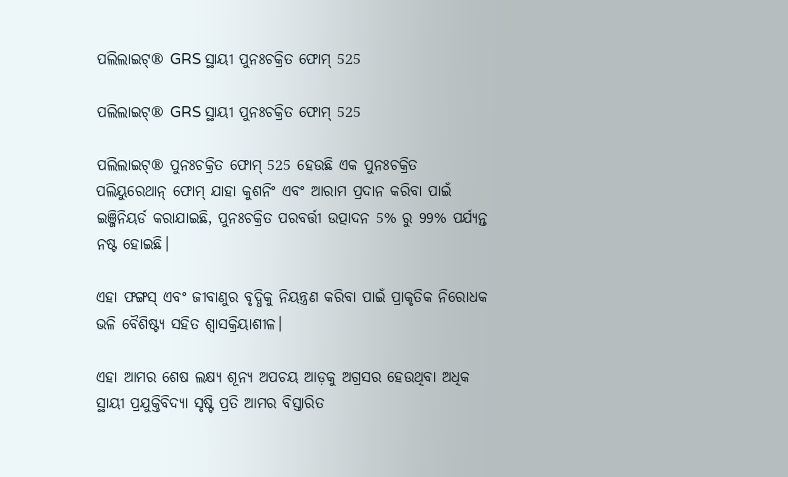ପଲିଲାଇଟ୍® GRS ସ୍ଥାୟୀ ପୁନଃଚକ୍ରିତ ଫୋମ୍ 525

ପଲିଲାଇଟ୍® GRS ସ୍ଥାୟୀ ପୁନଃଚକ୍ରିତ ଫୋମ୍ 525

ପଲିଲାଇଟ୍® ପୁନଃଚକ୍ରିତ ଫୋମ୍ 525 ହେଉଛି ଏକ ପୁନଃଚକ୍ରିତ ପଲିୟୁରେଥାନ୍ ଫୋମ୍ ଯାହା କୁଶନିଂ ଏବଂ ଆରାମ ପ୍ରଦାନ କରିବା ପାଇଁ ଇଞ୍ଜିନିୟର୍ଡ କରାଯାଇଛି, ପୁନଃଚକ୍ରିତ ପରବର୍ତ୍ତୀ ଉତ୍ପାଦନ 5% ରୁ 99% ପର୍ଯ୍ୟନ୍ତ ନଷ୍ଟ ହୋଇଛି।

ଏହା ଫଙ୍ଗସ୍ ଏବଂ ଜୀବାଣୁର ବୃଦ୍ଧିକୁ ନିୟନ୍ତ୍ରଣ କରିବା ପାଇଁ ପ୍ରାକୃତିକ ନିରୋଧକ ଭଳି ବୈଶିଷ୍ଟ୍ୟ ସହିତ ଶ୍ୱାସକ୍ରିୟାଶୀଳ।

ଏହା ଆମର ଶେଷ ଲକ୍ଷ୍ୟ ଶୂନ୍ୟ ଅପଚୟ ଆଡ଼କୁ ଅଗ୍ରସର ହେଉଥିବା ଅଧିକ ସ୍ଥାୟୀ ପ୍ରଯୁକ୍ତିବିଦ୍ୟା ସୃଷ୍ଟି ପ୍ରତି ଆମର ବିସ୍ତାରିତ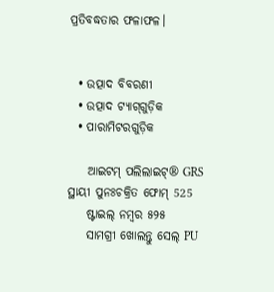ପ୍ରତିବଦ୍ଧତାର ଫଳାଫଳ।


  • ଉତ୍ପାଦ ବିବରଣୀ
  • ଉତ୍ପାଦ ଟ୍ୟାଗ୍‌ଗୁଡ଼ିକ
  • ପାରାମିଟରଗୁଡ଼ିକ

    ଆଇଟମ୍‌ ପଲିଲାଇଟ୍® GRS ସ୍ଥାୟୀ ପୁନଃଚକ୍ରିତ ଫୋମ୍ 525
    ଷ୍ଟାଇଲ୍ ନମ୍ବର ୫୨୫
    ସାମଗ୍ରୀ ଖୋଲନ୍ତୁ ସେଲ୍ PU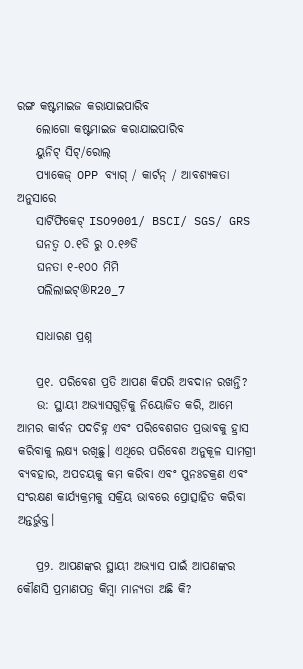ରଙ୍ଗ କଷ୍ଟମାଇଜ କରାଯାଇପାରିବ
    ଲୋଗୋ କଷ୍ଟମାଇଜ କରାଯାଇପାରିବ
    ୟୁନିଟ୍ ସିଟ୍/ରୋଲ୍
    ପ୍ୟାକେଜ୍ OPP ବ୍ୟାଗ୍ / କାର୍ଟନ୍ / ଆବଶ୍ୟକତା ଅନୁସାରେ
    ସାର୍ଟିଫିକେଟ୍ ISO9001/ BSCI/ SGS/ GRS
    ଘନତ୍ୱ ୦.୧ଡି ରୁ ୦.୧୬ଡି
    ଘନତା ୧-୧୦୦ ମିମି
    ପଲିଲାଇଟ୍®R20_7

    ସାଧାରଣ ପ୍ରଶ୍ନ

    ପ୍ର୧. ପରିବେଶ ପ୍ରତି ଆପଣ କିପରି ଅବଦାନ ରଖନ୍ତି?
    ଉ: ସ୍ଥାୟୀ ଅଭ୍ୟାସଗୁଡ଼ିକୁ ନିୟୋଜିତ କରି, ଆମେ ଆମର କାର୍ବନ ପଦଚିହ୍ନ ଏବଂ ପରିବେଶଗତ ପ୍ରଭାବକୁ ହ୍ରାସ କରିବାକୁ ଲକ୍ଷ୍ୟ ରଖିଛୁ। ଏଥିରେ ପରିବେଶ ଅନୁକୂଳ ସାମଗ୍ରୀ ବ୍ୟବହାର, ଅପଚୟକୁ କମ କରିବା ଏବଂ ପୁନଃଚକ୍ରଣ ଏବଂ ସଂରକ୍ଷଣ କାର୍ଯ୍ୟକ୍ରମକୁ ସକ୍ରିୟ ଭାବରେ ପ୍ରୋତ୍ସାହିତ କରିବା ଅନ୍ତର୍ଭୁକ୍ତ।

    ପ୍ର୨. ଆପଣଙ୍କର ସ୍ଥାୟୀ ଅଭ୍ୟାସ ପାଇଁ ଆପଣଙ୍କର କୌଣସି ପ୍ରମାଣପତ୍ର କିମ୍ବା ମାନ୍ୟତା ଅଛି କି?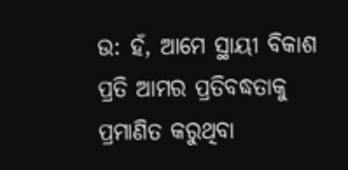ଉ: ହଁ, ଆମେ ସ୍ଥାୟୀ ବିକାଶ ପ୍ରତି ଆମର ପ୍ରତିବଦ୍ଧତାକୁ ପ୍ରମାଣିତ କରୁଥିବା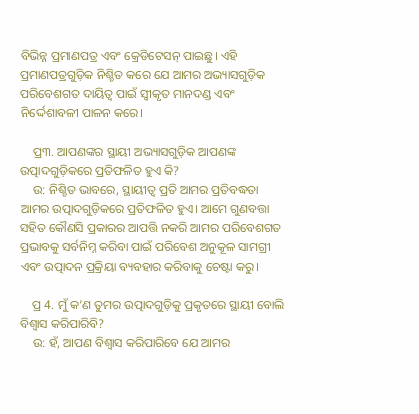ବିଭିନ୍ନ ପ୍ରମାଣପତ୍ର ଏବଂ କ୍ରେଡିଟେସନ୍ ପାଇଛୁ। ଏହି ପ୍ରମାଣପତ୍ରଗୁଡ଼ିକ ନିଶ୍ଚିତ କରେ ଯେ ଆମର ଅଭ୍ୟାସଗୁଡ଼ିକ ପରିବେଶଗତ ଦାୟିତ୍ୱ ପାଇଁ ସ୍ୱୀକୃତ ମାନଦଣ୍ଡ ଏବଂ ନିର୍ଦ୍ଦେଶାବଳୀ ପାଳନ କରେ।

    ପ୍ର୩. ଆପଣଙ୍କର ସ୍ଥାୟୀ ଅଭ୍ୟାସଗୁଡ଼ିକ ଆପଣଙ୍କ ଉତ୍ପାଦଗୁଡ଼ିକରେ ପ୍ରତିଫଳିତ ହୁଏ କି?
    ଉ: ନିଶ୍ଚିତ ଭାବରେ, ସ୍ଥାୟୀତ୍ୱ ପ୍ରତି ଆମର ପ୍ରତିବଦ୍ଧତା ଆମର ଉତ୍ପାଦଗୁଡ଼ିକରେ ପ୍ରତିଫଳିତ ହୁଏ। ଆମେ ଗୁଣବତ୍ତା ସହିତ କୌଣସି ପ୍ରକାରର ଆପତ୍ତି ନକରି ଆମର ପରିବେଶଗତ ପ୍ରଭାବକୁ ସର୍ବନିମ୍ନ କରିବା ପାଇଁ ପରିବେଶ ଅନୁକୂଳ ସାମଗ୍ରୀ ଏବଂ ଉତ୍ପାଦନ ପ୍ରକ୍ରିୟା ବ୍ୟବହାର କରିବାକୁ ଚେଷ୍ଟା କରୁ।

    ପ୍ର 4. ମୁଁ କ’ଣ ତୁମର ଉତ୍ପାଦଗୁଡ଼ିକୁ ପ୍ରକୃତରେ ସ୍ଥାୟୀ ବୋଲି ବିଶ୍ୱାସ କରିପାରିବି?
    ଉ: ହଁ, ଆପଣ ବିଶ୍ୱାସ କରିପାରିବେ ଯେ ଆମର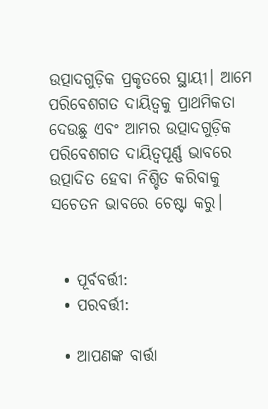ଉତ୍ପାଦଗୁଡ଼ିକ ପ୍ରକୃତରେ ସ୍ଥାୟୀ। ଆମେ ପରିବେଶଗତ ଦାୟିତ୍ୱକୁ ପ୍ରାଥମିକତା ଦେଉଛୁ ଏବଂ ଆମର ଉତ୍ପାଦଗୁଡ଼ିକ ପରିବେଶଗତ ଦାୟିତ୍ୱପୂର୍ଣ୍ଣ ଭାବରେ ଉତ୍ପାଦିତ ହେବା ନିଶ୍ଚିତ କରିବାକୁ ସଚେତନ ଭାବରେ ଚେଷ୍ଟା କରୁ।


  • ପୂର୍ବବର୍ତ୍ତୀ:
  • ପରବର୍ତ୍ତୀ:

  • ଆପଣଙ୍କ ବାର୍ତ୍ତା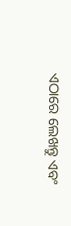ଏଠାରେ ଲେଖନ୍ତୁ ଏବଂ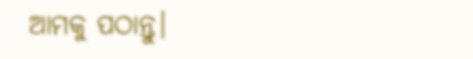ଆମକୁ ପଠାନ୍ତୁ।